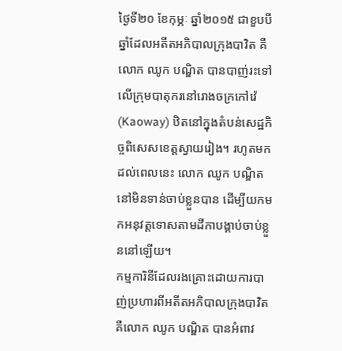ថ្ងៃទី២០ ខែកុម្ភៈ ឆ្នាំ២០១៥ ជាខួបបីឆ្នាំដែលអតីតអភិបាលក្រុងបាវិត គឺលោក ឈូក បណ្ឌិត បានបាញ់រះទៅលើក្រុមបាតុករនៅរោងចក្រកៅវ៉េ (Kaoway) ឋិតនៅក្នុងតំបន់សេដ្ឋកិច្ចពិសេសខេត្តស្វាយរៀង។ រហូតមកដល់ពេលនេះ លោក ឈូក បណ្ឌិត នៅមិនទាន់ចាប់ខ្លួនបាន ដើម្បីយកមកអនុវត្តទោសតាមដីកាបង្គាប់ចាប់ខ្លួននៅឡើយ។
កម្មការិនីដែលរងគ្រោះដោយការបាញ់ប្រហារពីអតីតអភិបាលក្រុងបាវិត គឺលោក ឈូក បណ្ឌិត បានអំពាវ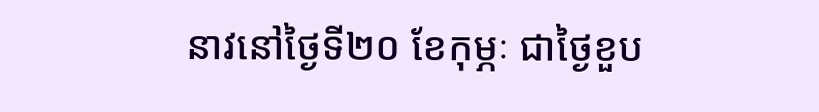នាវនៅថ្ងៃទី២០ ខែកុម្ភៈ ជាថ្ងៃខួប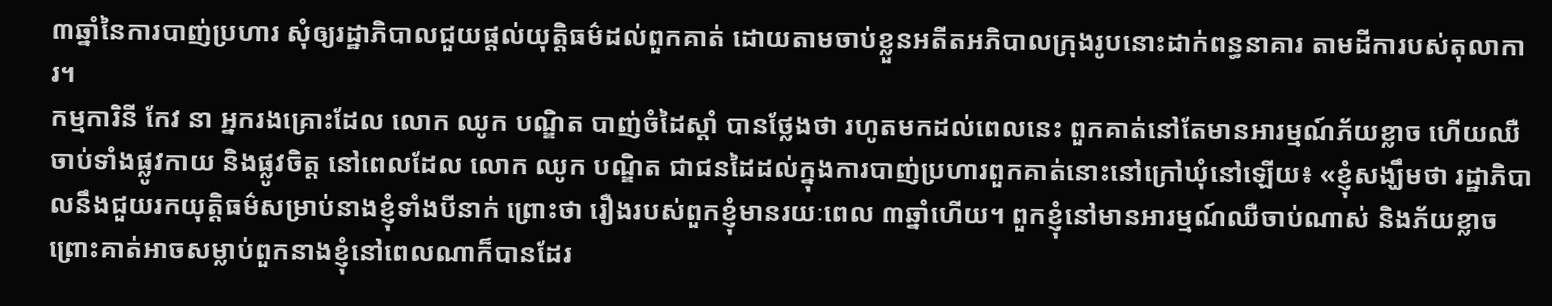៣ឆ្នាំនៃការបាញ់ប្រហារ សុំឲ្យរដ្ឋាភិបាលជួយផ្ដល់យុត្តិធម៌ដល់ពួកគាត់ ដោយតាមចាប់ខ្លួនអតីតអភិបាលក្រុងរូបនោះដាក់ពន្ធនាគារ តាមដីការបស់តុលាការ។
កម្មការិនី កែវ នា អ្នករងគ្រោះដែល លោក ឈូក បណ្ឌិត បាញ់ចំដៃស្ដាំ បានថ្លែងថា រហូតមកដល់ពេលនេះ ពួកគាត់នៅតែមានអារម្មណ៍ភ័យខ្លាច ហើយឈឺចាប់ទាំងផ្លូវកាយ និងផ្លូវចិត្ត នៅពេលដែល លោក ឈូក បណ្ឌិត ជាជនដៃដល់ក្នុងការបាញ់ប្រហារពួកគាត់នោះនៅក្រៅឃុំនៅឡើយ៖ «ខ្ញុំសង្ឃឹមថា រដ្ឋាភិបាលនឹងជួយរកយុត្តិធម៌សម្រាប់នាងខ្ញុំទាំងបីនាក់ ព្រោះថា រឿងរបស់ពួកខ្ញុំមានរយៈពេល ៣ឆ្នាំហើយ។ ពួកខ្ញុំនៅមានអារម្មណ៍ឈឺចាប់ណាស់ និងភ័យខ្លាច ព្រោះគាត់អាចសម្លាប់ពួកនាងខ្ញុំនៅពេលណាក៏បានដែរ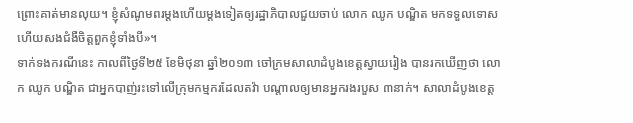ព្រោះគាត់មានលុយ។ ខ្ញុំសំណូមពរម្ដងហើយម្ដងទៀតឲ្យរដ្ឋាភិបាលជួយចាប់ លោក ឈូក បណ្ឌិត មកទទួលទោស ហើយសងជំងឺចិត្តពួកខ្ញុំទាំងបី»។
ទាក់ទងករណីនេះ កាលពីថ្ងៃទី២៥ ខែមិថុនា ឆ្នាំ២០១៣ ចៅក្រមសាលាដំបូងខេត្តស្វាយរៀង បានរកឃើញថា លោក ឈូក បណ្ឌិត ជាអ្នកបាញ់រះទៅលើក្រុមកម្មករដែលតវ៉ា បណ្ដាលឲ្យមានអ្នករងរបួស ៣នាក់។ សាលាដំបូងខេត្ត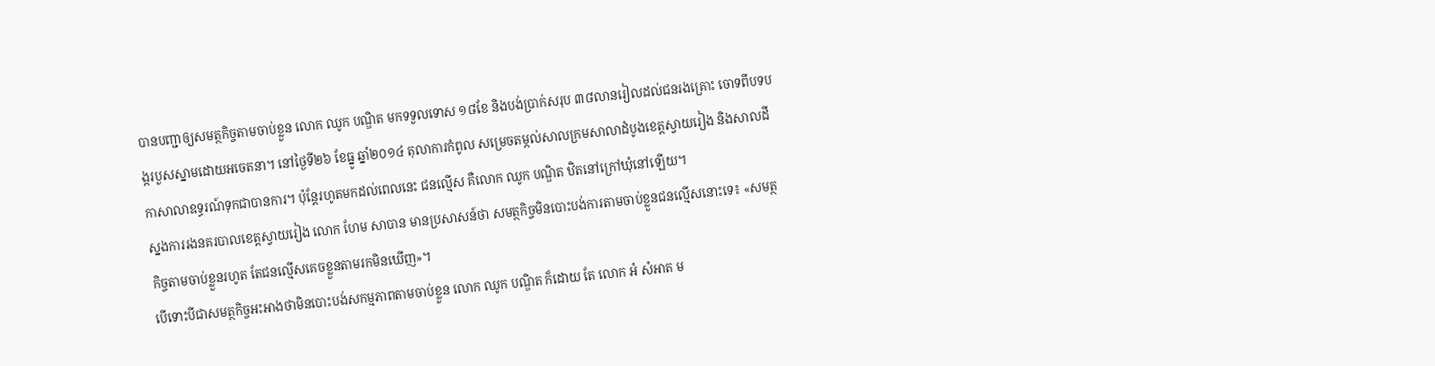បានបញ្ជាឲ្យសមត្ថកិច្ចតាមចាប់ខ្លួន លោក ឈូក បណ្ឌិត មកទទួលទោស ១៨ខែ និងបង់ប្រាក់សរុប ៣៨លានរៀលដល់ជនរងគ្រោះ ចោទពីបទបង្ករបួសស្នាមដោយអចេតនា។ នៅថ្ងៃទី២៦ ខែធ្នូ ឆ្នាំ២០១៤ តុលាការកំពូល សម្រេចតម្កល់សាលក្រមសាលាដំបូងខេត្តស្វាយរៀង និងសាលដីកាសាលាឧទ្ធរណ៍ទុកជាបានការ។ ប៉ុន្តែរហូតមកដល់ពេលនេះ ជនល្មើស គឺលោក ឈូក បណ្ឌិត ឋិតនៅក្រៅឃុំនៅឡើយ។
ស្នងការរងនគរបាលខេត្តស្វាយរៀង លោក ហែម សាបាន មានប្រសាសន៍ថា សមត្ថកិច្ចមិនបោះបង់ការតាមចាប់ខ្លួនជនល្មើសនោះទេ៖ «សមត្ថកិច្ចតាមចាប់ខ្លួនរហូត តែជនល្មើសគេចខ្លួនតាមរកមិនឃើញ»។
បើទោះបីជាសមត្ថកិច្ចអះអាងថាមិនបោះបង់សកម្មភាពតាមចាប់ខ្លួន លោក ឈូក បណ្ឌិត ក៏ដោយ តែ លោក អំ សំអាត ម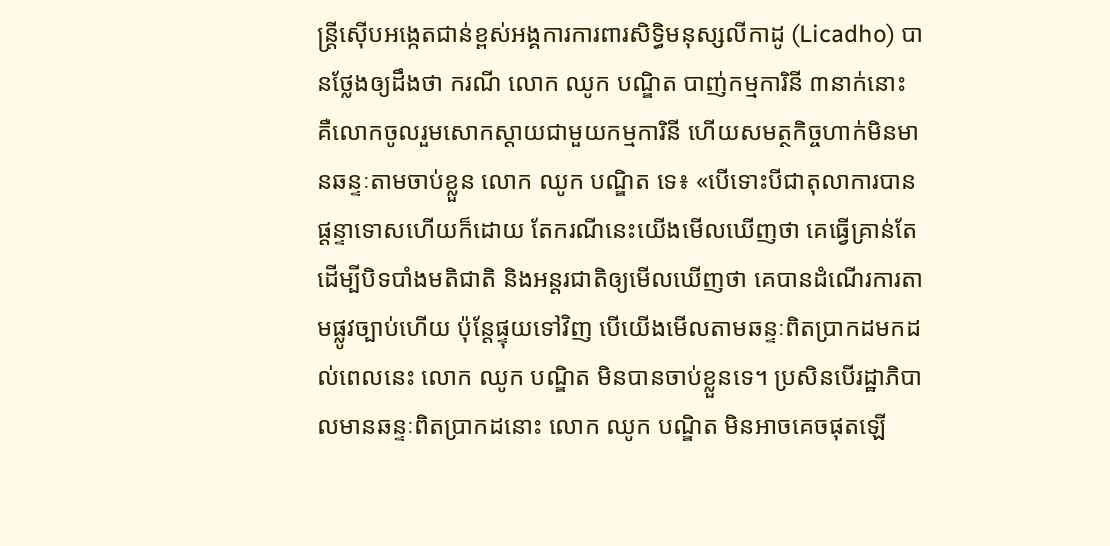ន្ត្រីស៊ើបអង្កេតជាន់ខ្ពស់អង្គការការពារសិទ្ធិមនុស្សលីកាដូ (Licadho) បានថ្លែងឲ្យដឹងថា ករណី លោក ឈូក បណ្ឌិត បាញ់កម្មការិនី ៣នាក់នោះ គឺលោកចូលរួមសោកស្ដាយជាមួយកម្មការិនី ហើយសមត្ថកិច្ចហាក់មិនមានឆន្ទៈតាមចាប់ខ្លួន លោក ឈូក បណ្ឌិត ទេ៖ «បើទោះបីជាតុលាការបានផ្ដន្ទាទោសហើយក៏ដោយ តែករណីនេះយើងមើលឃើញថា គេធ្វើគ្រាន់តែដើម្បីបិទបាំងមតិជាតិ និងអន្តរជាតិឲ្យមើលឃើញថា គេបានដំណើរការតាមផ្លូវច្បាប់ហើយ ប៉ុន្តែផ្ទុយទៅវិញ បើយើងមើលតាមឆន្ទៈពិតប្រាកដមកដល់ពេលនេះ លោក ឈូក បណ្ឌិត មិនបានចាប់ខ្លួនទេ។ ប្រសិនបើរដ្ឋាភិបាលមានឆន្ទៈពិតប្រាកដនោះ លោក ឈូក បណ្ឌិត មិនអាចគេចផុតឡើ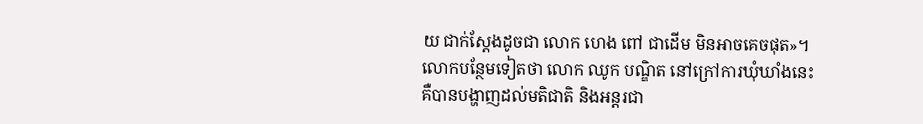យ ជាក់ស្ដែងដូចជា លោក ហេង ពៅ ជាដើម មិនអាចគេចផុត»។
លោកបន្ថែមទៀតថា លោក ឈូក បណ្ឌិត នៅក្រៅការឃុំឃាំងនេះ គឺបានបង្ហាញដល់មតិជាតិ និងអន្តរជា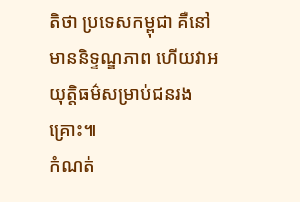តិថា ប្រទេសកម្ពុជា គឺនៅមាននិទ្ទណ្ឌភាព ហើយវាអយុត្តិធម៌សម្រាប់ជនរងគ្រោះ៕
កំណត់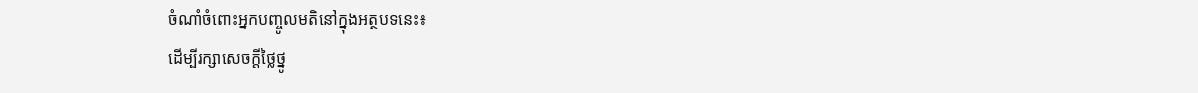ចំណាំចំពោះអ្នកបញ្ចូលមតិនៅក្នុងអត្ថបទនេះ៖
ដើម្បីរក្សាសេចក្ដីថ្លៃថ្នូ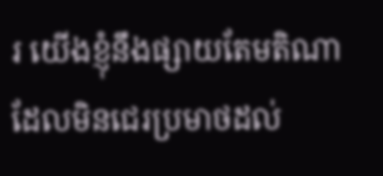រ យើងខ្ញុំនឹងផ្សាយតែមតិណា ដែលមិនជេរប្រមាថដល់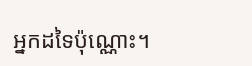អ្នកដទៃប៉ុណ្ណោះ។